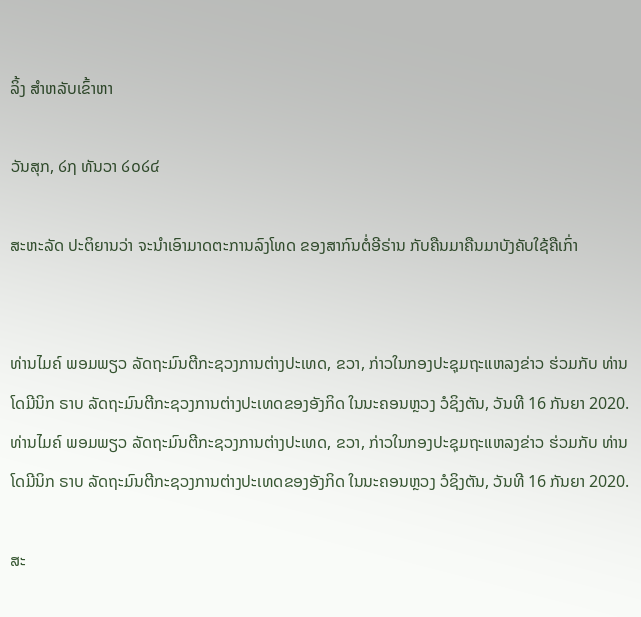ລິ້ງ ສຳຫລັບເຂົ້າຫາ

ວັນສຸກ, ໒໗ ທັນວາ ໒໐໒໔

ສະຫະລັດ ປະຕິຍານວ່າ ຈະນຳເອົາມາດຕະການລົງໂທດ ຂອງສາກົນຕໍ່ອີຣ່ານ ກັບຄືນມາຄືນມາບັງຄັບໃຊ້ຄືເກົ່າ


ທ່ານໄມຄ໌ ພອມພຽວ ລັດຖະມົນຕີກະຊວງການຕ່າງປະເທດ, ຂວາ, ກ່າວໃນກອງປະຊຸມຖະແຫລງຂ່າວ ຮ່ວມກັບ ທ່ານ ໂດມີນິກ ຣາບ ລັດຖະມົນຕີກະຊວງການຕ່າງປະເທດຂອງອັງກິດ ໃນນະຄອນຫຼວງ ວໍຊິງຕັນ, ວັນທີ 16 ກັນຍາ 2020.
ທ່ານໄມຄ໌ ພອມພຽວ ລັດຖະມົນຕີກະຊວງການຕ່າງປະເທດ, ຂວາ, ກ່າວໃນກອງປະຊຸມຖະແຫລງຂ່າວ ຮ່ວມກັບ ທ່ານ ໂດມີນິກ ຣາບ ລັດຖະມົນຕີກະຊວງການຕ່າງປະເທດຂອງອັງກິດ ໃນນະຄອນຫຼວງ ວໍຊິງຕັນ, ວັນທີ 16 ກັນຍາ 2020.

ສະ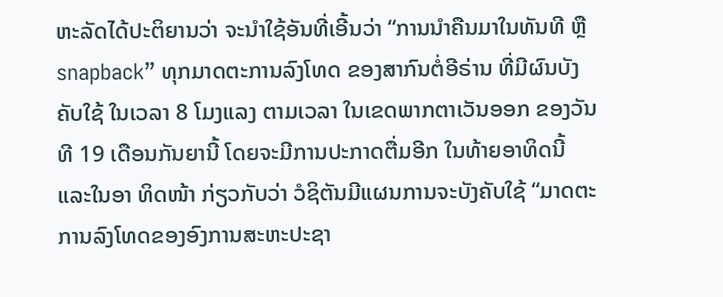ຫະລັດໄດ້ປະຕິຍານວ່າ ຈະນຳໃຊ້ອັນທີ່ເອີ້ນວ່າ “ການນຳຄືນມາໃນທັນທີ ຫຼື snapback” ທຸກມາດຕະການລົງໂທດ ຂອງສາກົນຕໍ່ອີຣ່ານ ທີ່ມີຜົນບັງຄັບໃຊ້ ໃນເວລາ 8 ໂມງແລງ ຕາມເວລາ ໃນເຂດພາກຕາເວັນອອກ ຂອງວັນທີ 19 ເດືອນກັນຍານີ້ ໂດຍຈະມີການປະກາດຕື່ມອີກ ໃນທ້າຍອາທິດນີ້ ແລະໃນອາ ທິດໜ້າ ກ່ຽວກັບວ່າ ວໍຊິຕັນມີແຜນການຈະບັງຄັບໃຊ້ “ມາດຕະການລົງໂທດຂອງອົງການສະຫະປະຊາ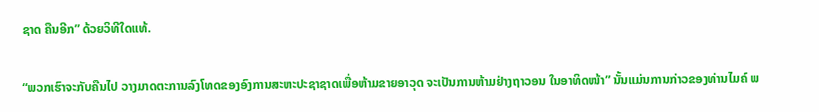ຊາດ ຄືນອີກ” ດ້ວຍວິທີໃດແທ້.

“ພວກເຮົາຈະກັບຄືນໄປ ວາງມາດຕະການລົງໂທດຂອງອົງການສະຫະປະຊາຊາດເພື່ອຫ້າມຂາຍອາວຸດ ຈະເປັນການຫ້າມຢ່າງຖາວອນ ໃນອາທິດໜ້າ” ນັ້ນແມ່ນການກ່າວຂອງທ່ານໄມຄ໌ ພ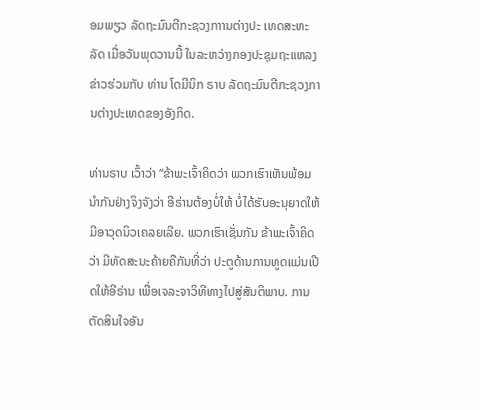ອມພຽວ ລັດຖະມົນຕີກະຊວງກາານຕ່າງປະ ເທດສະຫະລັດ ເມື່ອວັນພຸດວານນີ້ ໃນລະຫວ່າງກອງປະຊຸມຖະແຫລງຂ່າວຮ່ວມກັບ ທ່ານ ໂດມີນິກ ຣາບ ລັດຖະມົນຕີກະຊວງການຕ່າງປະເທດຂອງອັງກິດ.

ທ່ານຣາບ ເວົ້າວ່າ “ຂ້າພະເຈົ້າຄິດວ່າ ພວກເຮົາເຫັນພ້ອມນຳກັນຢ່າງຈິງຈັງວ່າ ອີຣ່ານຕ້ອງບໍ່ໃຫ້ ບໍ່ໄດ້ຮັບອະນຸຍາດໃຫ້ມີອາວຸດນິວເຄລຍເລີຍ. ພວກເຮົາເຊັ່ນກັນ ຂ້າພະເຈົ້າຄິດວ່າ ມີທັດສະນະຄ້າຍຄືກັນທີ່ວ່າ ປະຕູດ້ານການທູດແມ່ນເປີດໃຫ້ອີຣ່ານ ເພື່ອເຈລະຈາວິທີທາງໄປສູ່ສັນຕິພາບ. ການຕັດສິນໃຈອັນ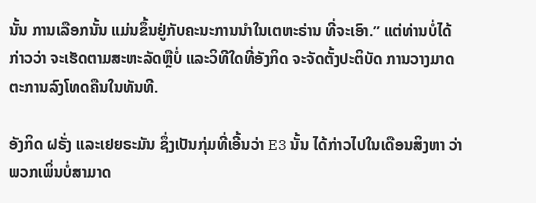ນັ້ນ ການເລືອກນັ້ນ ແມ່ນຂຶ້ນຢູ່ກັບຄະນະການນຳໃນເຕຫະຣ່ານ ທີ່ຈະເອົາ.” ແຕ່ທ່ານບໍ່ໄດ້ກ່າວວ່າ ຈະເຮັດຕາມສະຫະລັດຫຼືບໍ່ ແລະວິທີໃດທີ່ອັງກິດ ຈະຈັດຕັ້ງປະຕິບັດ ການວາງມາດຕະການລົງໂທດຄືນໃນທັນທີ.

ອັງກິດ ຝຣັ່ງ ແລະເຢຍຣະມັນ ຊຶ່ງເປັນກຸ່ມທີ່ເອີ້ນວ່າ E3 ນັ້ນ ໄດ້ກ່າວໄປໃນເດືອນສິງຫາ ວ່າ ພວກເພິ່ນບໍ່ສາມາດ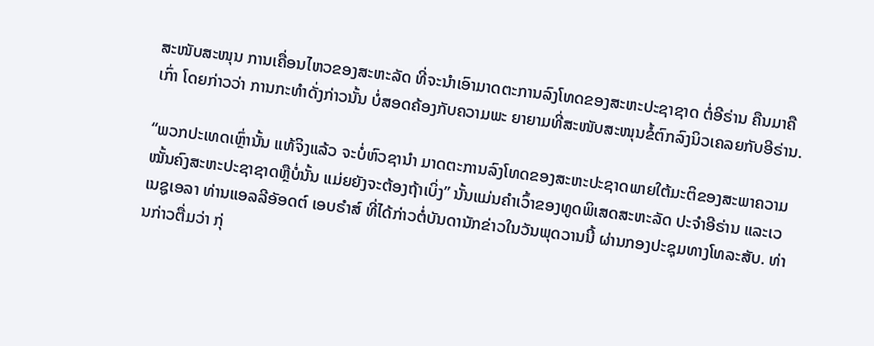ສະໜັບສະໜຸນ ການເຄື່ອນໄຫວຂອງສະຫະລັດ ທີ່ຈະນຳເອົາມາດຕະການລົງໂທດຂອງສະຫະປະຊາຊາດ ຕໍ່ອີຣ່ານ ຄືນມາຄືເກົ່າ ໂດຍກ່າວວ່າ ການກະທຳດັ່ງກ່າວນັ້ນ ບໍ່ສອດຄ້ອງກັບຄວາມພະ ຍາຍາມທີ່ສະໜັບສະໜຸນຂໍ້ຕົກລົງນິວເຄລຍກັບອີຣ່ານ.

“ພວກປະເທດເຫຼົ່ານັ້ນ ແທ້ຈິງແລ້ວ ຈະບໍ່ຫົວຊານໍາ ມາດຕະການລົງໂທດຂອງສະຫະປະຊາດພາຍໃຕ້ມະຕິຂອງສະພາຄວາມໝັ້ນຄົງສະຫະປະຊາຊາດຫຼືບໍ່ນັ້ນ ແມ່ຍຍັງຈະຕ້ອງຖ້າເບິ່ງ” ນັ້ນແມ່ນຄຳເວົ້າຂອງທູດພິເສດສະຫະລັດ ປະຈຳອີຣ່ານ ແລະເວເນຊູເອລາ ທ່ານແອລລີອັອດຕ໌ ເອບຣໍາສ໌ ທີ່ໄດ້ກ່າວຕໍ່ບັນດານັກຂ່າວໃນວັນພຸດວານນີ້ ຜ່ານກອງປະຊຸມທາງໂທລະສັບ. ທ່ານກ່າວຕື່ມວ່າ ກຸ່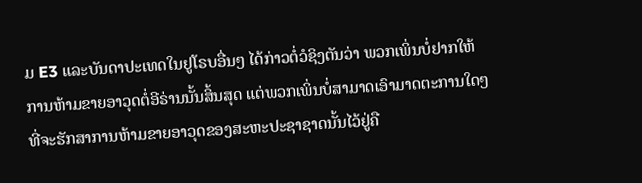ມ E3 ແລະບັນດາປະເທດໃນຢູໂຣບອື່ນໆ ໄດ້ກ່າວຕໍ່ວໍຊິງຕັນວ່າ ພວກເພິ່ນບໍ່ຢາກໃຫ້ການຫ້າມຂາຍອາວຸດຕໍ່ອີຣ່ານນັ້ນສິ້ນສຸດ ແຕ່ພວກເພິ່ນບໍ່ສາມາດເອົາມາດຕະການໃດໆ ທີ່ຈະຮັກສາການຫ້າມຂາຍອາວຸດຂອງສະຫະປະຊາຊາດນັ້ນໄວ້ຢູ່ຄື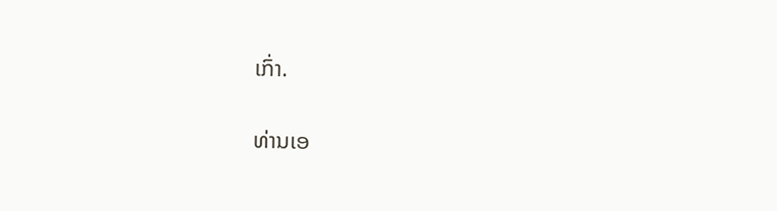ເກົ່າ.

ທ່ານເອ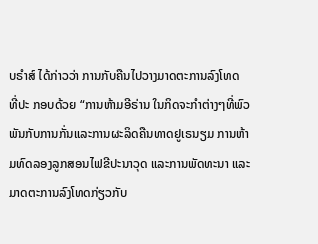ບຣຳສ໌ ໄດ້ກ່າວວ່າ ການກັບຄືນໄປວາງມາດຕະການລົງໂທດ ທີ່ປະ ກອບດ້ວຍ “ການຫ້າມອີຣ່ານ ໃນກິດຈະກຳຕ່າງໆທີ່ພົວພັນກັບການກັ່ນແລະການຜະລິດຄືນທາດຢູເຣນຽມ ການຫ້າມທົດລອງລູກສອນໄຟຂີປະນາວຸດ ແລະການພັດທະນາ ແລະ ມາດຕະການລົງໂທດກ່ຽວກັບ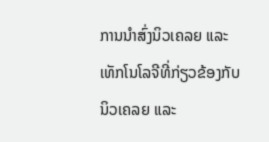ການນຳສົ່ງນິວເຄລຍ ແລະເທັກໂນໂລຈີທີ່ກ່ຽວຂ້ອງກັບນິວເຄລຍ ແລະ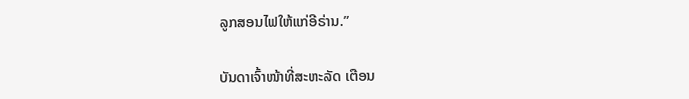ລູກສອນໄຟໃຫ້ແກ່ອີຣ່ານ.”

ບັນດາເຈົ້າໜ້າທີ່ສະຫະລັດ ເຕືອນ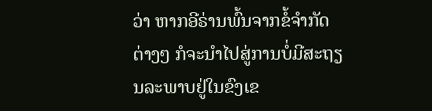ວ່າ ຫາກອີຣ່ານພົ້ນຈາກຂໍ້ຈຳກັດຕ່າງໆ ກໍຈະນຳໄປສູ່ການບໍ່ມີສະຖຽນລະພາບຢູ່ໃນຂົງເຂ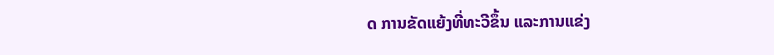ດ ການຂັດແຍ້ງທີ່ທະວີຂຶ້ນ ແລະການແຂ່ງ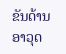ຂັນດ້ານອາວຸດ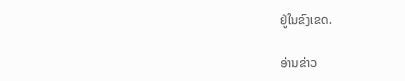ຢູ່ໃນຂົງເຂດ.

ອ່ານຂ່າວ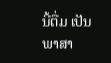ນີ້ຕື່ມ ເປັນພາສາ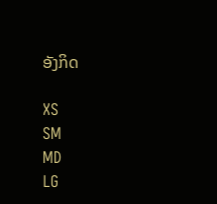ອັງກິດ

XS
SM
MD
LG